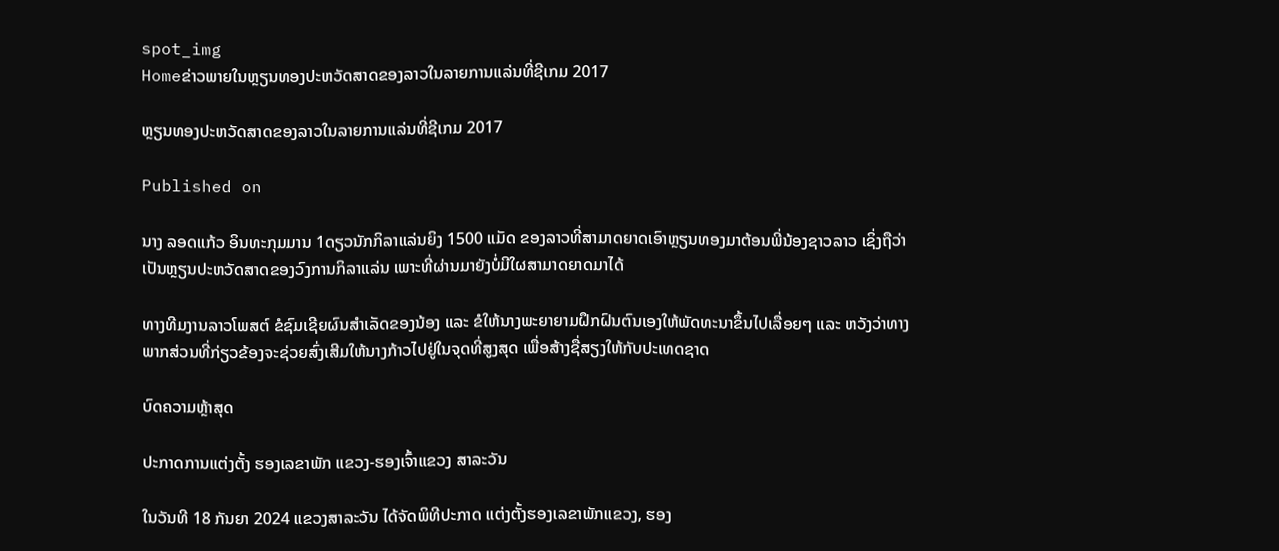spot_img
Homeຂ່າວພາຍໃນຫຼຽນທອງປະຫວັດສາດຂອງລາວໃນລາຍການແລ່ນທີ່ຊີເກມ 2017

ຫຼຽນທອງປະຫວັດສາດຂອງລາວໃນລາຍການແລ່ນທີ່ຊີເກມ 2017

Published on

ນາງ ລອດແກ້ວ ອິນທະກຸມມານ 1ດຽວນັກກິລາແລ່ນຍິງ 1500 ແມັດ ຂອງລາວທີ່ສາມາດຍາດເອົາຫຼຽນທອງມາຕ້ອນພີ່ນ້ອງຊາວລາວ ເຊິ່ງຖືວ່າເປັນຫຼຽນປະຫວັດສາດຂອງວົງການກິລາແລ່ນ ເພາະທີ່ຜ່ານມາຍັງບໍ່ມີໃຜສາມາດຍາດມາໄດ້

ທາງທີມງານລາວໂພສຕ໌ ຂໍຊົມເຊີຍຜົນສຳເລັດຂອງນ້ອງ ແລະ ຂໍໃຫ້ນາງພະຍາຍາມຝຶກຝົນຕົນເອງໃຫ້ພັດທະນາຂຶ້ນໄປເລື່ອຍໆ ແລະ ຫວັງວ່າທາງພາກສ່ວນທີ່ກ່ຽວຂ້ອງຈະຊ່ວຍສົ່ງເສີມໃຫ້ນາງກ້າວໄປຢູ່ໃນຈຸດທີ່ສູງສຸດ ເພື່ອສ້າງຊື່ສຽງໃຫ້ກັບປະເທດຊາດ

ບົດຄວາມຫຼ້າສຸດ

ປະກາດການແຕ່ງຕັ້ງ ຮອງເລຂາພັກ ແຂວງ-ຮອງເຈົ້າແຂວງ ສາລະວັນ

ໃນວັນທີ 18 ກັນຍາ 2024 ແຂວງສາລະວັນ ໄດ້ຈັດພິທີປະກາດ ແຕ່ງຕັ້ງຮອງເລຂາພັກແຂວງ, ຮອງ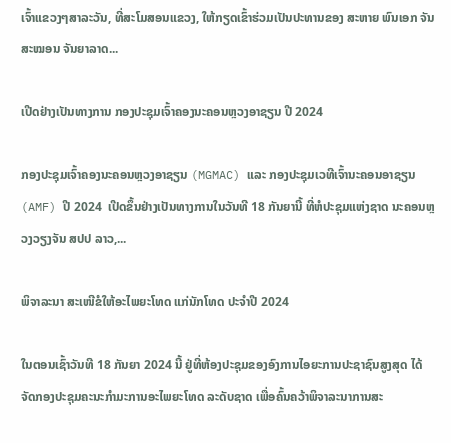ເຈົ້າແຂວງໆສາລະວັນ, ທີ່ສະໂມສອນແຂວງ, ໃຫ້ກຽດເຂົ້າຮ່ວມເປັນປະທານຂອງ ສະຫາຍ ພົນເອກ ຈັນສະໝອນ ຈັນຍາລາດ...

ເປີດຢ່າງເປັນທາງການ ກອງປະຊຸມເຈົ້າຄອງນະຄອນຫຼວງອາຊຽນ ປີ 2024

ກອງປະຊຸມເຈົ້າຄອງນະຄອນຫຼວງອາຊຽນ (MGMAC) ແລະ ກອງປະຊຸມເວທີເຈົ້ານະຄອນອາຊຽນ (AMF) ປີ 2024  ເປີດຂຶ້ນຢ່າງເປັນທາງການໃນວັນທີ 18 ກັນຍານີ້ ທີ່ຫໍປະຊຸມແຫ່ງຊາດ ນະຄອນຫຼວງວຽງຈັນ ສປປ ລາວ,...

ພິຈາລະນາ ສະເໜີຂໍໃຫ້ອະໄພຍະໂທດ ແກ່ນັກໂທດ ປະຈໍາປີ 2024

ໃນຕອນເຊົ້າວັນທີ 18 ກັນຍາ 2024 ນີ້ ຢູ່ທີ່ຫ້ອງປະຊຸມຂອງອົງການໄອຍະການປະຊາຊົນສູງສຸດ ໄດ້ຈັດກອງປະຊຸມຄະນະກໍາມະການອະໄພຍະໂທດ ລະດັບຊາດ ເພື່ອຄົ້ນຄວ້າພິຈາລະນາການສະ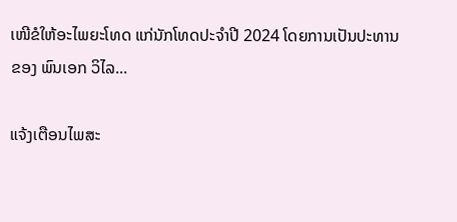ເໜີຂໍໃຫ້ອະໄພຍະໂທດ ແກ່ນັກໂທດປະຈໍາປີ 2024 ໂດຍການເປັນປະທານຂອງ ພົນເອກ ວິໄລ...

ແຈ້ງເຕືອນໄພສະ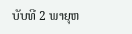ບັບທີ 2 ພາຍຸຫ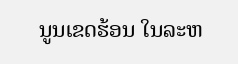ນູນເຂດຮ້ອນ ໃນລະຫ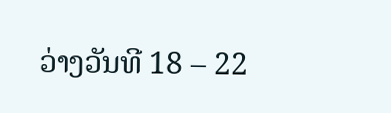ວ່າງວັນທີ 18 – 22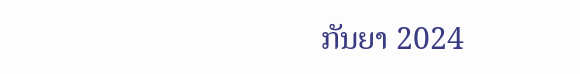ກັນຍາ 2024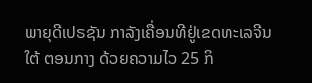ພາຍຸດີເປຣຊັນ ກາລັງເຄື່ອນທີຢູ່ເຂດທະເລຈີນໃຕ້ ຕອນກາງ ດ້ວຍຄວາມໄວ 25 ກິ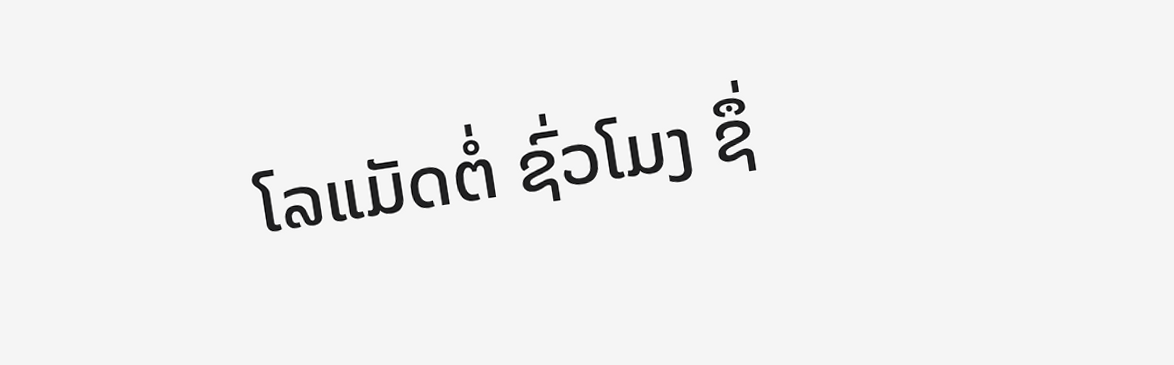ໂລແມັດຕໍ່ ຊົ່ວໂມງ ຊຶ່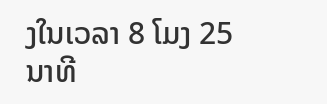ງໃນເວລາ 8 ໂມງ 25 ນາທີ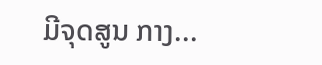ມີຈຸດສູນ ກາງ...